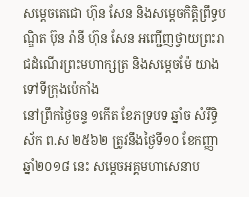សម្តេចតេជោ ហ៊ុន សែន និងសម្តេចកិត្តិព្រឹទ្ធបណ្ឌិត ប៊ុន រ៉ានី ហ៊ុន សែន អញ្ជើញថ្វាយព្រះរាជដំណើរព្រះមហាក្សត្រ និងសម្តេចម៉ែ យាងទៅទីក្រុងប៉េកាំង
នៅព្រឹកថ្ងៃចន្ទ ១កើត ខែភទ្របទ ឆ្នាំច សំរឹទ្ធិស័ក ព.ស ២៥៦២ ត្រូវនឹងថ្ងៃទី១០ ខែកញ្ញា ឆ្នាំ២០១៨ នេះ សម្តេចអគ្គមហាសេនាប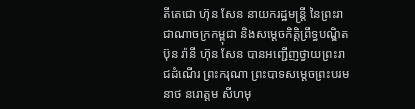តីតេជោ ហ៊ុន សែន នាយករដ្ឋមន្ត្រី នៃព្រះរាជាណាចក្រកម្ពុជា និងសម្តេចកិត្តិព្រឹទ្ធបណ្ឌិត ប៊ុន រ៉ានី ហ៊ុន សែន បានអញ្ជើញថ្វាយព្រះរាជដំណើរ ព្រះករុណា ព្រះបាទសម្តេចព្រះបរមនាថ នរោត្តម សីហមុ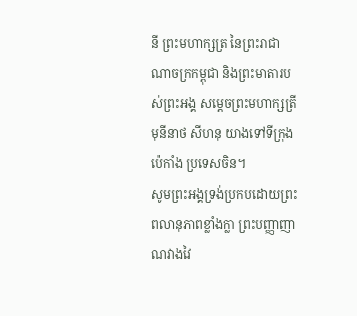នី ព្រះមហាក្សត្រ នៃព្រះរាជាណាចក្រកម្ពុជា និងព្រះមាតារបស់ព្រះអង្គ សម្ដេចព្រះមហាក្សត្រី មុនីនាថ សីហនុ យាងទៅទីក្រុងប៉េកាំង ប្រទេសចិន។
សូមព្រះអង្គទ្រង់ប្រកបដោយព្រះពលានុភាពខ្លាំងក្លា ព្រះបញ្ញាញាណវាងវៃ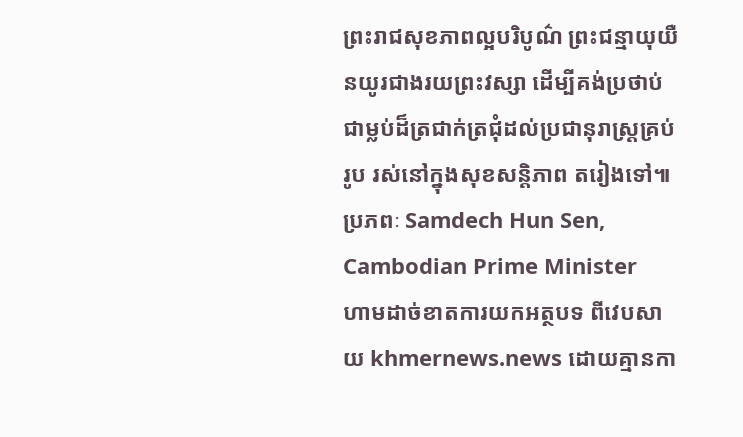ព្រះរាជសុខភាពល្អបរិបូណ៌ ព្រះជន្មាយុយឺនយូរជាងរយព្រះវស្សា ដើម្បីគង់ប្រថាប់ជាម្លប់ដ៏ត្រជាក់ត្រជុំដល់ប្រជានុរាស្ត្រគ្រប់រូប រស់នៅក្នុងសុខសន្តិភាព តរៀងទៅ៕ ប្រភពៈ Samdech Hun Sen, Cambodian Prime Minister
ហាមដាច់ខាតការយកអត្ថបទ ពីវេបសាយ khmernews.news ដោយគ្មានកា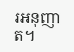រអនុញាត។